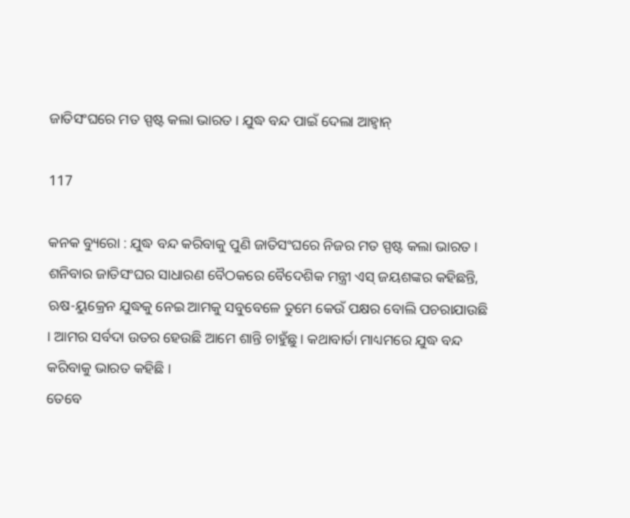ଜାତିସଂଘରେ ମତ ସ୍ପଷ୍ଟ କଲା ଭାରତ । ଯୁଦ୍ଧ ବନ୍ଦ ପାଇଁ ଦେଲା ଆହ୍ୱାନ୍

117

କନକ ବ୍ୟୁରୋ : ଯୁଦ୍ଧ ବନ୍ଦ କରିବାକୁ ପୁଣି ଜାତିସଂଘରେ ନିଜର ମତ ସ୍ପଷ୍ଟ କଲା ଭାରତ । ଶନିବାର ଜାତିସଂଘର ସାଧାରଣ ବୈଠକରେ ବୈଦେଶିକ ମନ୍ତ୍ରୀ ଏସ୍ ଜୟଶଙ୍କର କହିଛନ୍ତି, ଋଷ-ୟୁକ୍ରେନ ଯୁଦ୍ଧକୁ ନେଇ ଆମକୁ ସବୁବେଳେ ତୁମେ କେଉଁ ପକ୍ଷର ବୋଲି ପଚରାଯାଉଛି । ଆମର ସର୍ବଦା ଉତର ହେଉଛି ଆମେ ଶାନ୍ତି ଚାହୁଁଛୁ । କଥାବାର୍ତା ମାଧ୍ୟମରେ ଯୁଦ୍ଧ ବନ୍ଦ କରିବାକୁ ଭାରତ କହିଛି ।
ତେବେ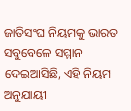ଜାତିସଂଘ ନିୟମକୁ ଭାରତ ସବୁବେଳେ ସମ୍ମାନ ଦେଇଆସିଛି, ଏହି ନିୟମ ଅନୁଯାୟୀ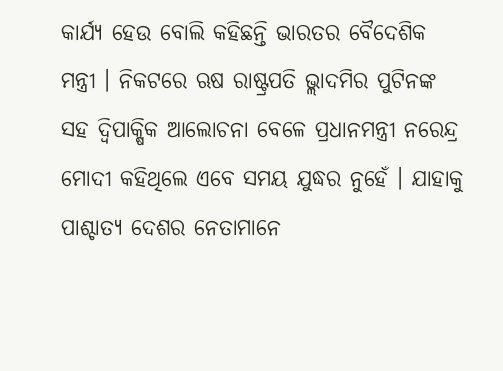କାର୍ଯ୍ୟ ହେଉ ବୋଲି କହିଛନ୍ତି ଭାରତର ବୈଦେଶିକ ମନ୍ତ୍ରୀ । ନିକଟରେ ଋଷ ରାଷ୍ଟ୍ରପତି ଭ୍ଲାଦମିର ପୁଟିନଙ୍କ ସହ ଦ୍ୱିପାକ୍ଷିକ ଆଲୋଚନା ବେଳେ ପ୍ରଧାନମନ୍ତ୍ରୀ ନରେନ୍ଦ୍ର ମୋଦୀ କହିଥିଲେ ଏବେ ସମୟ ଯୁଦ୍ଧର ନୁହେଁ । ଯାହାକୁ ପାଶ୍ଚାତ୍ୟ ଦେଶର ନେତାମାନେ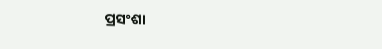ପ୍ରସଂଶା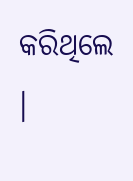କରିଥିଲେ ।